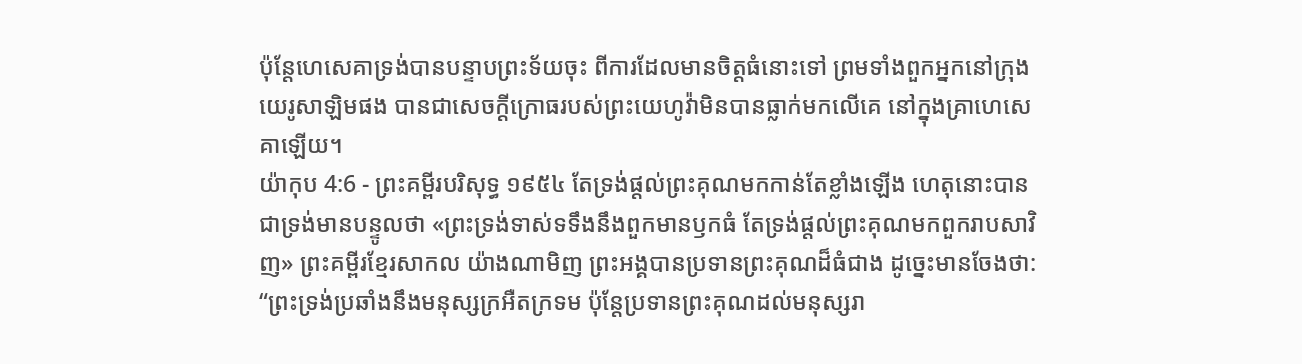ប៉ុន្តែហេសេគាទ្រង់បានបន្ទាបព្រះទ័យចុះ ពីការដែលមានចិត្តធំនោះទៅ ព្រមទាំងពួកអ្នកនៅក្រុងយេរូសាឡិមផង បានជាសេចក្ដីក្រោធរបស់ព្រះយេហូវ៉ាមិនបានធ្លាក់មកលើគេ នៅក្នុងគ្រាហេសេគាឡើយ។
យ៉ាកុប 4:6 - ព្រះគម្ពីរបរិសុទ្ធ ១៩៥៤ តែទ្រង់ផ្តល់ព្រះគុណមកកាន់តែខ្លាំងឡើង ហេតុនោះបានជាទ្រង់មានបន្ទូលថា «ព្រះទ្រង់ទាស់ទទឹងនឹងពួកមានឫកធំ តែទ្រង់ផ្តល់ព្រះគុណមកពួករាបសាវិញ» ព្រះគម្ពីរខ្មែរសាកល យ៉ាងណាមិញ ព្រះអង្គបានប្រទានព្រះគុណដ៏ធំជាង ដូច្នេះមានចែងថា: “ព្រះទ្រង់ប្រឆាំងនឹងមនុស្សក្រអឺតក្រទម ប៉ុន្តែប្រទានព្រះគុណដល់មនុស្សរា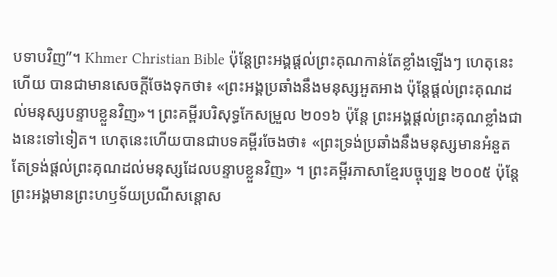បទាបវិញ”។ Khmer Christian Bible ប៉ុន្ដែព្រះអង្គផ្ដល់ព្រះគុណកាន់តែខ្លាំងឡើងៗ ហេតុនេះហើយ បានជាមានសេចក្ដីចែងទុកថា៖ «ព្រះអង្គប្រឆាំងនឹងមនុស្សអួតអាង ប៉ុន្ដែផ្ដល់ព្រះគុណដល់មនុស្សបន្ទាបខ្លួនវិញ»។ ព្រះគម្ពីរបរិសុទ្ធកែសម្រួល ២០១៦ ប៉ុន្ដែ ព្រះអង្គផ្តល់ព្រះគុណខ្លាំងជាងនេះទៅទៀត។ ហេតុនេះហើយបានជាបទគម្ពីរចែងថា៖ «ព្រះទ្រង់ប្រឆាំងនឹងមនុស្សមានអំនួត តែទ្រង់ផ្តល់ព្រះគុណដល់មនុស្សដែលបន្ទាបខ្លួនវិញ» ។ ព្រះគម្ពីរភាសាខ្មែរបច្ចុប្បន្ន ២០០៥ ប៉ុន្តែ ព្រះអង្គមានព្រះហឫទ័យប្រណីសន្ដោស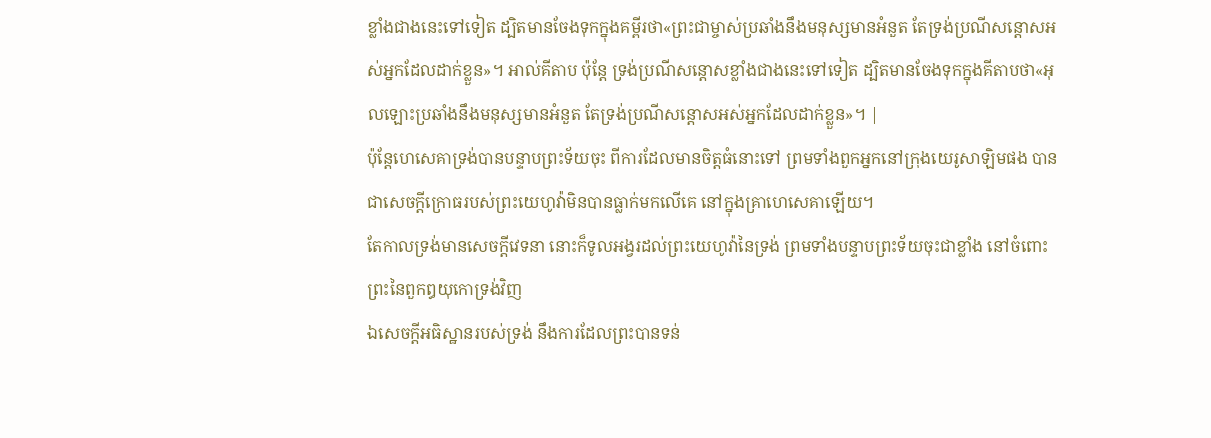ខ្លាំងជាងនេះទៅទៀត ដ្បិតមានចែងទុកក្នុងគម្ពីរថា«ព្រះជាម្ចាស់ប្រឆាំងនឹងមនុស្សមានអំនួត តែទ្រង់ប្រណីសន្ដោសអស់អ្នកដែលដាក់ខ្លួន»។ អាល់គីតាប ប៉ុន្ដែ ទ្រង់ប្រណីសន្ដោសខ្លាំងជាងនេះទៅទៀត ដ្បិតមានចែងទុកក្នុងគីតាបថា«អុលឡោះប្រឆាំងនឹងមនុស្សមានអំនួត តែទ្រង់ប្រណីសន្ដោសអស់អ្នកដែលដាក់ខ្លួន»។ |
ប៉ុន្តែហេសេគាទ្រង់បានបន្ទាបព្រះទ័យចុះ ពីការដែលមានចិត្តធំនោះទៅ ព្រមទាំងពួកអ្នកនៅក្រុងយេរូសាឡិមផង បានជាសេចក្ដីក្រោធរបស់ព្រះយេហូវ៉ាមិនបានធ្លាក់មកលើគេ នៅក្នុងគ្រាហេសេគាឡើយ។
តែកាលទ្រង់មានសេចក្ដីវេទនា នោះក៏ទូលអង្វរដល់ព្រះយេហូវ៉ានៃទ្រង់ ព្រមទាំងបន្ទាបព្រះទ័យចុះជាខ្លាំង នៅចំពោះព្រះនៃពួកឰយុកោទ្រង់វិញ
ឯសេចក្ដីអធិស្ឋានរបស់ទ្រង់ នឹងការដែលព្រះបានទន់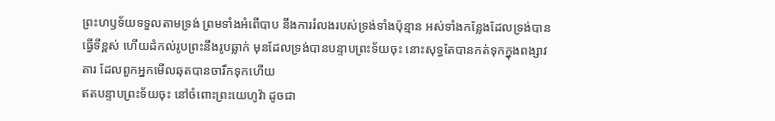ព្រះហឫទ័យទទួលតាមទ្រង់ ព្រមទាំងអំពើបាប នឹងការរំលងរបស់ទ្រង់ទាំងប៉ុន្មាន អស់ទាំងកន្លែងដែលទ្រង់បានធ្វើទីខ្ពស់ ហើយដំកល់រូបព្រះនឹងរូបឆ្លាក់ មុនដែលទ្រង់បានបន្ទាបព្រះទ័យចុះ នោះសុទ្ធតែបានកត់ទុកក្នុងពង្សាវតារ ដែលពួកអ្នកមើលឆុតបានចារឹកទុកហើយ
ឥតបន្ទាបព្រះទ័យចុះ នៅចំពោះព្រះយេហូវ៉ា ដូចជា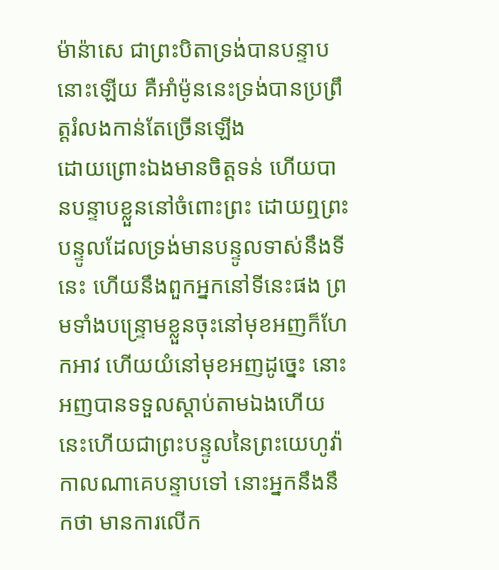ម៉ាន៉ាសេ ជាព្រះបិតាទ្រង់បានបន្ទាបនោះឡើយ គឺអាំម៉ូននេះទ្រង់បានប្រព្រឹត្តរំលងកាន់តែច្រើនឡើង
ដោយព្រោះឯងមានចិត្តទន់ ហើយបានបន្ទាបខ្លួននៅចំពោះព្រះ ដោយឮព្រះបន្ទូលដែលទ្រង់មានបន្ទូលទាស់នឹងទីនេះ ហើយនឹងពួកអ្នកនៅទីនេះផង ព្រមទាំងបន្ទ្រោមខ្លួនចុះនៅមុខអញក៏ហែកអាវ ហើយយំនៅមុខអញដូច្នេះ នោះអញបានទទួលស្តាប់តាមឯងហើយ នេះហើយជាព្រះបន្ទូលនៃព្រះយេហូវ៉ា
កាលណាគេបន្ទាបទៅ នោះអ្នកនឹងនឹកថា មានការលើក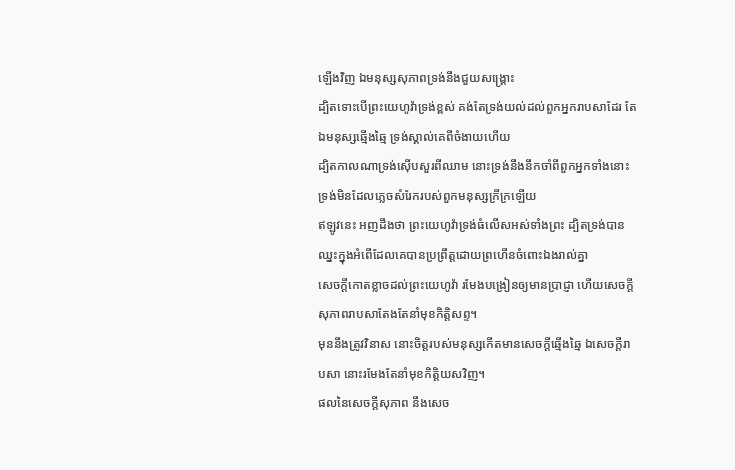ឡើងវិញ ឯមនុស្សសុភាពទ្រង់នឹងជួយសង្គ្រោះ
ដ្បិតទោះបើព្រះយេហូវ៉ាទ្រង់ខ្ពស់ គង់តែទ្រង់យល់ដល់ពួកអ្នករាបសាដែរ តែឯមនុស្សឆ្មើងឆ្មៃ ទ្រង់ស្គាល់គេពីចំងាយហើយ
ដ្បិតកាលណាទ្រង់ស៊ើបសួរពីឈាម នោះទ្រង់នឹងនឹកចាំពីពួកអ្នកទាំងនោះ ទ្រង់មិនដែលភ្លេចសំរែករបស់ពួកមនុស្សក្រីក្រឡើយ
ឥឡូវនេះ អញដឹងថា ព្រះយេហូវ៉ាទ្រង់ធំលើសអស់ទាំងព្រះ ដ្បិតទ្រង់បានឈ្នះក្នុងអំពើដែលគេបានប្រព្រឹត្តដោយព្រហើនចំពោះឯងរាល់គ្នា
សេចក្ដីកោតខ្លាចដល់ព្រះយេហូវ៉ា រមែងបង្រៀនឲ្យមានប្រាជ្ញា ហើយសេចក្ដីសុភាពរាបសាតែងតែនាំមុខកិត្តិសព្ទ។
មុននឹងត្រូវវិនាស នោះចិត្តរបស់មនុស្សកើតមានសេចក្ដីឆ្មើងឆ្មៃ ឯសេចក្ដីរាបសា នោះរមែងតែនាំមុខកិត្តិយសវិញ។
ផលនៃសេចក្ដីសុភាព នឹងសេច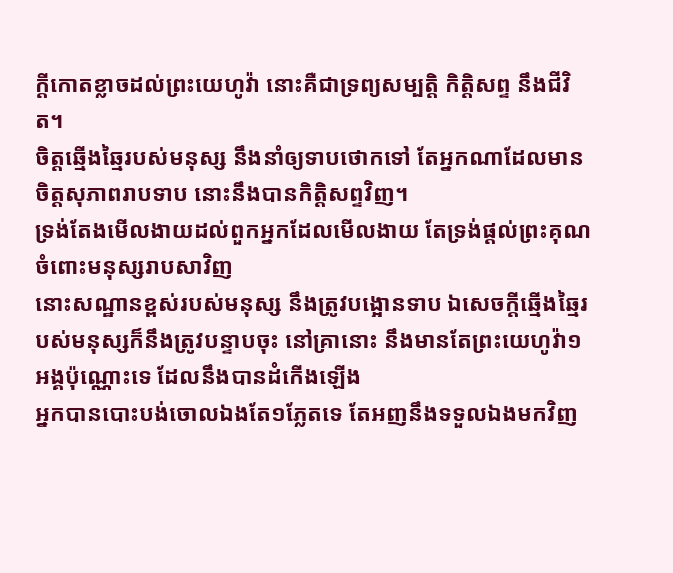ក្ដីកោតខ្លាចដល់ព្រះយេហូវ៉ា នោះគឺជាទ្រព្យសម្បត្តិ កិត្តិសព្ទ នឹងជីវិត។
ចិត្តឆ្មើងឆ្មៃរបស់មនុស្ស នឹងនាំឲ្យទាបថោកទៅ តែអ្នកណាដែលមានចិត្តសុភាពរាបទាប នោះនឹងបានកិត្តិសព្ទវិញ។
ទ្រង់តែងមើលងាយដល់ពួកអ្នកដែលមើលងាយ តែទ្រង់ផ្តល់ព្រះគុណចំពោះមនុស្សរាបសាវិញ
នោះសណ្ឋានខ្ពស់របស់មនុស្ស នឹងត្រូវបង្អោនទាប ឯសេចក្ដីឆ្មើងឆ្មៃរបស់មនុស្សក៏នឹងត្រូវបន្ទាបចុះ នៅគ្រានោះ នឹងមានតែព្រះយេហូវ៉ា១អង្គប៉ុណ្ណោះទេ ដែលនឹងបានដំកើងឡើង
អ្នកបានបោះបង់ចោលឯងតែ១ភ្លែតទេ តែអញនឹងទទួលឯងមកវិញ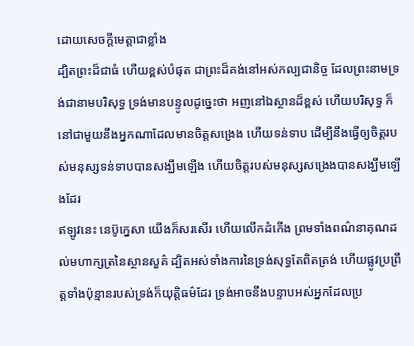ដោយសេចក្ដីមេត្តាជាខ្លាំង
ដ្បិតព្រះដ៏ជាធំ ហើយខ្ពស់បំផុត ជាព្រះដ៏គង់នៅអស់កល្បជានិច្ច ដែលព្រះនាមទ្រង់ជានាមបរិសុទ្ធ ទ្រង់មានបន្ទូលដូច្នេះថា អញនៅឯស្ថានដ៏ខ្ពស់ ហើយបរិសុទ្ធ ក៏នៅជាមួយនឹងអ្នកណាដែលមានចិត្តសង្រេង ហើយទន់ទាប ដើម្បីនឹងធ្វើឲ្យចិត្តរបស់មនុស្សទន់ទាបបានសង្ឃឹមឡើង ហើយចិត្តរបស់មនុស្សសង្រេងបានសង្ឃឹមឡើងដែរ
ឥឡូវនេះ នេប៊ូក្នេសា យើងក៏សរសើរ ហើយលើកដំកើង ព្រមទាំងពណ៌នាគុណដល់មហាក្សត្រនៃស្ថានសួគ៌ ដ្បិតអស់ទាំងការនៃទ្រង់សុទ្ធតែពិតត្រង់ ហើយផ្លូវប្រព្រឹត្តទាំងប៉ុន្មានរបស់ទ្រង់ក៏យុត្តិធម៌ដែរ ទ្រង់អាចនឹងបន្ទាបអស់អ្នកដែលប្រ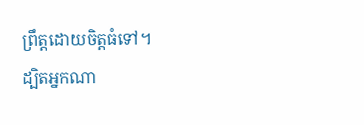ព្រឹត្តដោយចិត្តធំទៅ។
ដ្បិតអ្នកណា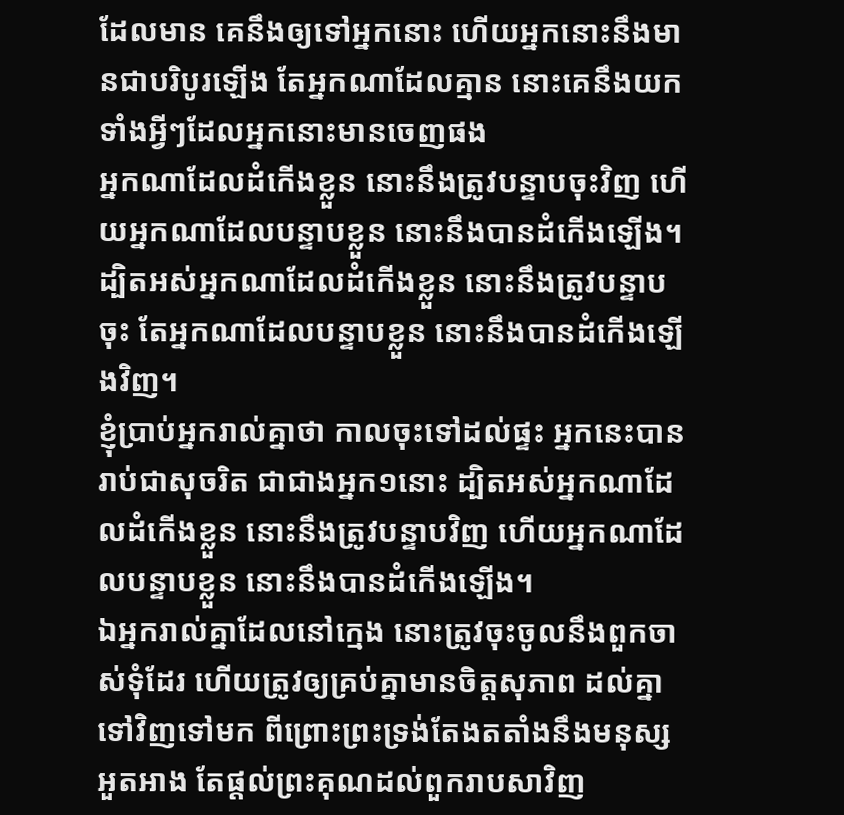ដែលមាន គេនឹងឲ្យទៅអ្នកនោះ ហើយអ្នកនោះនឹងមានជាបរិបូរឡើង តែអ្នកណាដែលគ្មាន នោះគេនឹងយកទាំងអ្វីៗដែលអ្នកនោះមានចេញផង
អ្នកណាដែលដំកើងខ្លួន នោះនឹងត្រូវបន្ទាបចុះវិញ ហើយអ្នកណាដែលបន្ទាបខ្លួន នោះនឹងបានដំកើងឡើង។
ដ្បិតអស់អ្នកណាដែលដំកើងខ្លួន នោះនឹងត្រូវបន្ទាបចុះ តែអ្នកណាដែលបន្ទាបខ្លួន នោះនឹងបានដំកើងឡើងវិញ។
ខ្ញុំប្រាប់អ្នករាល់គ្នាថា កាលចុះទៅដល់ផ្ទះ អ្នកនេះបានរាប់ជាសុចរិត ជាជាងអ្នក១នោះ ដ្បិតអស់អ្នកណាដែលដំកើងខ្លួន នោះនឹងត្រូវបន្ទាបវិញ ហើយអ្នកណាដែលបន្ទាបខ្លួន នោះនឹងបានដំកើងឡើង។
ឯអ្នករាល់គ្នាដែលនៅក្មេង នោះត្រូវចុះចូលនឹងពួកចាស់ទុំដែរ ហើយត្រូវឲ្យគ្រប់គ្នាមានចិត្តសុភាព ដល់គ្នាទៅវិញទៅមក ពីព្រោះព្រះទ្រង់តែងតតាំងនឹងមនុស្សអួតអាង តែផ្តល់ព្រះគុណដល់ពួករាបសាវិញ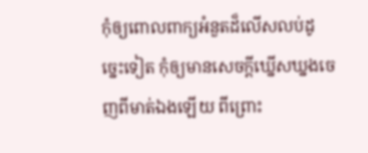កុំឲ្យពោលពាក្យអំនួតដ៏លើសលប់ដូច្នេះទៀត កុំឲ្យមានសេចក្ដីឃ្នើសឃ្នងចេញពីមាត់ឯងឡើយ ពីព្រោះ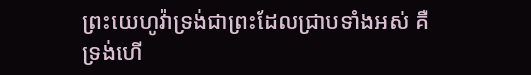ព្រះយេហូវ៉ាទ្រង់ជាព្រះដែលជ្រាបទាំងអស់ គឺទ្រង់ហើ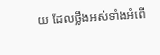យ ដែលថ្លឹងអស់ទាំងអំពើ